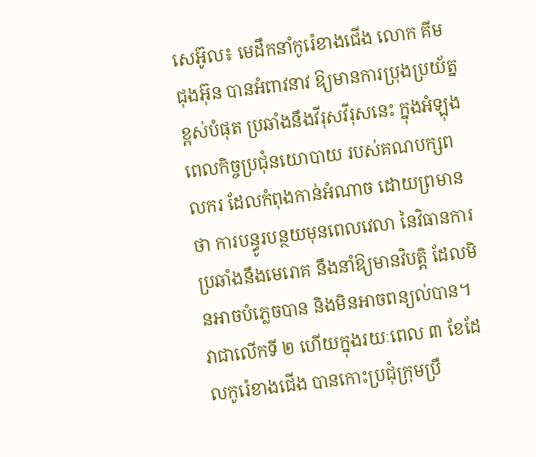សេអ៊ូល៖ មេដឹកនាំកូរ៉េខាងជើង លោក គីម ជុងអ៊ុន បានអំពាវនាវ ឱ្យមានការប្រុងប្រយ័ត្នខ្ពស់បំផុត ប្រឆាំងនឹងវីរុសវីរុសនេះ ក្នុងអំឡុងពេលកិច្ចប្រជុំនយោបាយ របស់គណបក្សពលករ ដែលកំពុងកាន់អំណាច ដោយព្រមានថា ការបន្ធូរបន្ថយមុនពេលវេលា នៃវិធានការប្រឆាំងនឹងមេរោគ នឹងនាំឱ្យមានវិបត្តិ ដែលមិនអាចបំភ្លេចបាន និងមិនអាចពន្យល់បាន។
វាជាលើកទី ២ ហើយក្នុងរយៈពេល ៣ ខែដែលកូរ៉េខាងជើង បានកោះប្រជុំក្រុមប្រឹ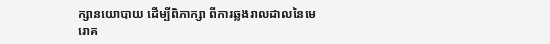ក្សានយោបាយ ដើម្បីពិភាក្សា ពីការឆ្លងរាលដាលនៃមេរោគ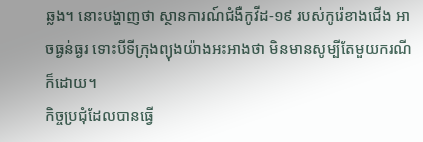ឆ្លង។ នោះបង្ហាញថា ស្ថានការណ៍ជំងឺកូវីដ-១៩ របស់កូរ៉េខាងជើង អាចធ្ងន់ធ្ងរ ទោះបីទីក្រុងព្យុងយ៉ាងអះអាងថា មិនមានសូម្បីតែមួយករណីក៏ដោយ។
កិច្ចប្រជុំដែលបានធ្វើ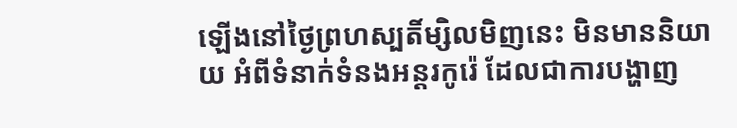ឡើងនៅថ្ងៃព្រហស្បតិ៍ម្សិលមិញនេះ មិនមាននិយាយ អំពីទំនាក់ទំនងអន្តរកូរ៉េ ដែលជាការបង្ហាញ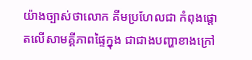យ៉ាងច្បាស់ថាលោក គីមប្រហែលជា កំពុងផ្តោតលើសាមគ្គីភាពផ្ទៃក្នុង ជាជាងបញ្ហាខាងក្រៅ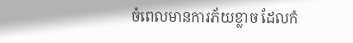ចំពេលមានការភ័យខ្លាច ដែលកំ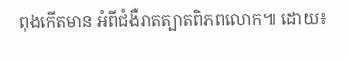ពុងកើតមាន អំពីជំងឺរាតត្បាតពិភពលោក៕ ដោយ៖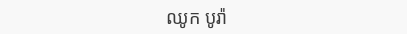ឈូក បូរ៉ា